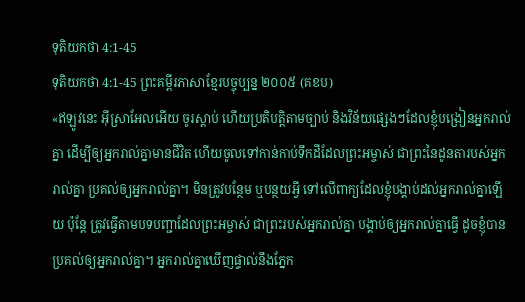ទុតិយកថា 4:1-45
ទុតិយកថា 4:1-45 ព្រះគម្ពីរភាសាខ្មែរបច្ចុប្បន្ន ២០០៥ (គខប)
«ឥឡូវនេះ អ៊ីស្រាអែលអើយ ចូរស្ដាប់ ហើយប្រតិបត្តិតាមច្បាប់ និងវិន័យផ្សេងៗដែលខ្ញុំបង្រៀនអ្នករាល់គ្នា ដើម្បីឲ្យអ្នករាល់គ្នាមានជីវិត ហើយចូលទៅកាន់កាប់ទឹកដីដែលព្រះអម្ចាស់ ជាព្រះនៃដូនតារបស់អ្នករាល់គ្នា ប្រគល់ឲ្យអ្នករាល់គ្នា។ មិនត្រូវបន្ថែម ឬបន្ថយអ្វី ទៅលើពាក្យដែលខ្ញុំបង្គាប់ដល់អ្នករាល់គ្នាឡើយ ប៉ុន្តែ ត្រូវធ្វើតាមបទបញ្ជាដែលព្រះអម្ចាស់ ជាព្រះរបស់អ្នករាល់គ្នា បង្គាប់ឲ្យអ្នករាល់គ្នាធ្វើ ដូចខ្ញុំបានប្រគល់ឲ្យអ្នករាល់គ្នា។ អ្នករាល់គ្នាឃើញផ្ទាល់នឹងភ្នែក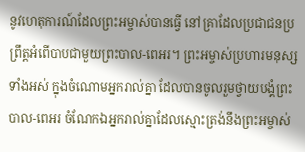នូវហេតុការណ៍ដែលព្រះអម្ចាស់បានធ្វើ នៅគ្រាដែលប្រជាជនប្រព្រឹត្តអំពើបាបជាមួយព្រះបាល-ពេអរ។ ព្រះអម្ចាស់ប្រហារមនុស្សទាំងអស់ ក្នុងចំណោមអ្នករាល់គ្នា ដែលបានចូលរួមថ្វាយបង្គំព្រះបាល-ពេអរ ចំណែកឯអ្នករាល់គ្នាដែលស្មោះត្រង់នឹងព្រះអម្ចាស់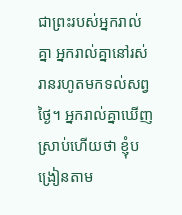ជាព្រះរបស់អ្នករាល់គ្នា អ្នករាល់គ្នានៅរស់រានរហូតមកទល់សព្វថ្ងៃ។ អ្នករាល់គ្នាឃើញស្រាប់ហើយថា ខ្ញុំបង្រៀនតាម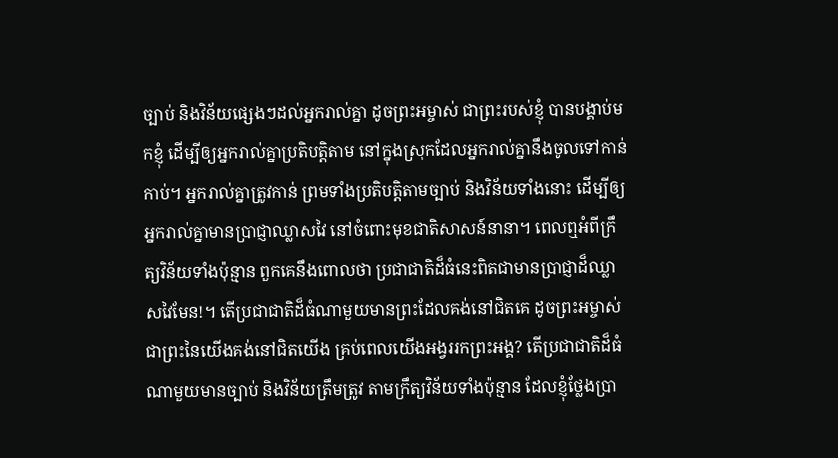ច្បាប់ និងវិន័យផ្សេងៗដល់អ្នករាល់គ្នា ដូចព្រះអម្ចាស់ ជាព្រះរបស់ខ្ញុំ បានបង្គាប់មកខ្ញុំ ដើម្បីឲ្យអ្នករាល់គ្នាប្រតិបត្តិតាម នៅក្នុងស្រុកដែលអ្នករាល់គ្នានឹងចូលទៅកាន់កាប់។ អ្នករាល់គ្នាត្រូវកាន់ ព្រមទាំងប្រតិបត្តិតាមច្បាប់ និងវិន័យទាំងនោះ ដើម្បីឲ្យអ្នករាល់គ្នាមានប្រាជ្ញាឈ្លាសវៃ នៅចំពោះមុខជាតិសាសន៍នានា។ ពេលឮអំពីក្រឹត្យវិន័យទាំងប៉ុន្មាន ពួកគេនឹងពោលថា ប្រជាជាតិដ៏ធំនេះពិតជាមានប្រាជ្ញាដ៏ឈ្លាសវៃមែន!។ តើប្រជាជាតិដ៏ធំណាមួយមានព្រះដែលគង់នៅជិតគេ ដូចព្រះអម្ចាស់ជាព្រះនៃយើងគង់នៅជិតយើង គ្រប់ពេលយើងអង្វររកព្រះអង្គ? តើប្រជាជាតិដ៏ធំណាមួយមានច្បាប់ និងវិន័យត្រឹមត្រូវ តាមក្រឹត្យវិន័យទាំងប៉ុន្មាន ដែលខ្ញុំថ្លែងប្រា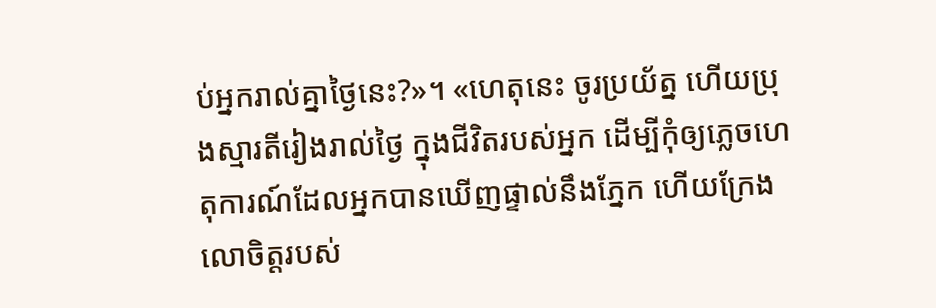ប់អ្នករាល់គ្នាថ្ងៃនេះ?»។ «ហេតុនេះ ចូរប្រយ័ត្ន ហើយប្រុងស្មារតីរៀងរាល់ថ្ងៃ ក្នុងជីវិតរបស់អ្នក ដើម្បីកុំឲ្យភ្លេចហេតុការណ៍ដែលអ្នកបានឃើញផ្ទាល់នឹងភ្នែក ហើយក្រែងលោចិត្តរបស់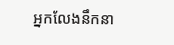អ្នកលែងនឹកនា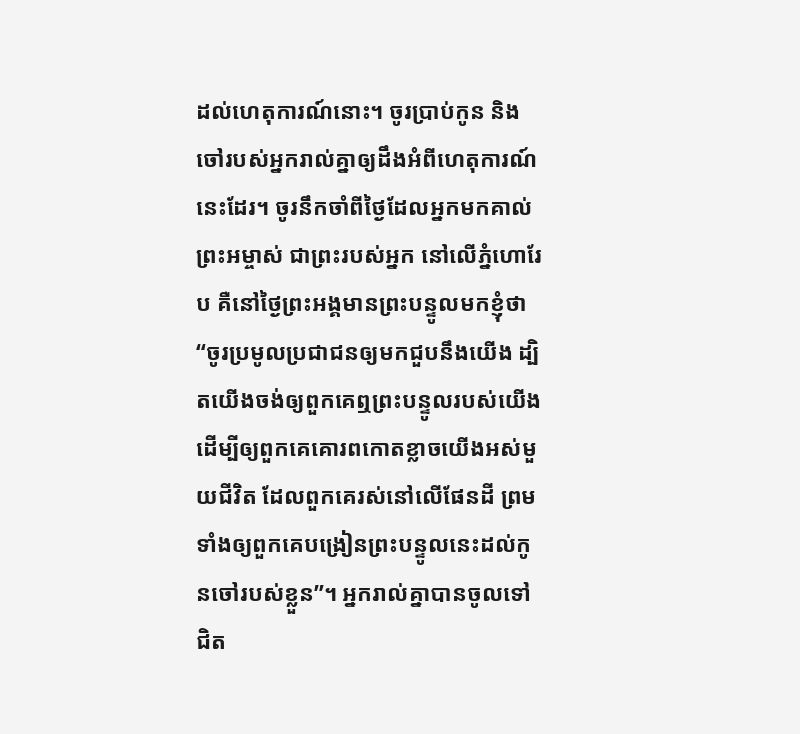ដល់ហេតុការណ៍នោះ។ ចូរប្រាប់កូន និងចៅរបស់អ្នករាល់គ្នាឲ្យដឹងអំពីហេតុការណ៍នេះដែរ។ ចូរនឹកចាំពីថ្ងៃដែលអ្នកមកគាល់ព្រះអម្ចាស់ ជាព្រះរបស់អ្នក នៅលើភ្នំហោរែប គឺនៅថ្ងៃព្រះអង្គមានព្រះបន្ទូលមកខ្ញុំថា “ចូរប្រមូលប្រជាជនឲ្យមកជួបនឹងយើង ដ្បិតយើងចង់ឲ្យពួកគេឮព្រះបន្ទូលរបស់យើង ដើម្បីឲ្យពួកគេគោរពកោតខ្លាចយើងអស់មួយជីវិត ដែលពួកគេរស់នៅលើផែនដី ព្រមទាំងឲ្យពួកគេបង្រៀនព្រះបន្ទូលនេះដល់កូនចៅរបស់ខ្លួន”។ អ្នករាល់គ្នាបានចូលទៅជិត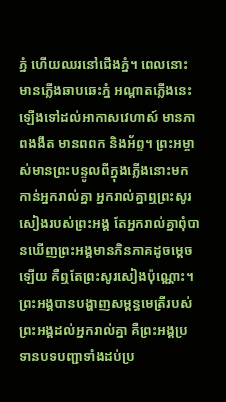ភ្នំ ហើយឈរនៅជើងភ្នំ។ ពេលនោះ មានភ្លើងឆាបឆេះភ្នំ អណ្ដាតភ្លើងនេះឡើងទៅដល់អាកាសវេហាស៍ មានភាពងងឹត មានពពក និងអ័ព្ទ។ ព្រះអម្ចាស់មានព្រះបន្ទូលពីក្នុងភ្លើងនោះមកកាន់អ្នករាល់គ្នា អ្នករាល់គ្នាឮព្រះសូរសៀងរបស់ព្រះអង្គ តែអ្នករាល់គ្នាពុំបានឃើញព្រះអង្គមានភិនភាគដូចម្ដេចឡើយ គឺឮតែព្រះសូរសៀងប៉ុណ្ណោះ។ ព្រះអង្គបានបង្ហាញសម្ពន្ធមេត្រីរបស់ព្រះអង្គដល់អ្នករាល់គ្នា គឺព្រះអង្គប្រទានបទបញ្ជាទាំងដប់ប្រ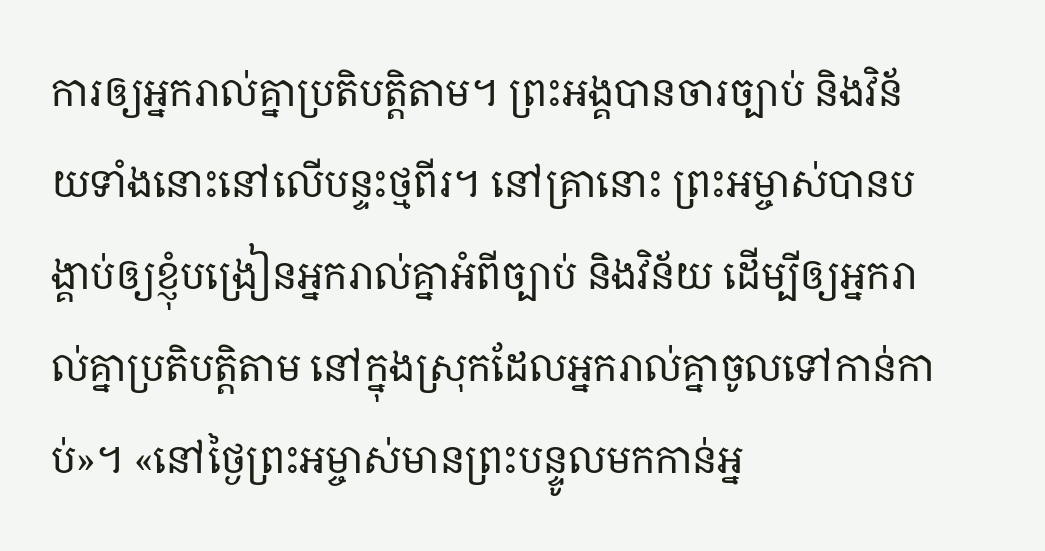ការឲ្យអ្នករាល់គ្នាប្រតិបត្តិតាម។ ព្រះអង្គបានចារច្បាប់ និងវិន័យទាំងនោះនៅលើបន្ទះថ្មពីរ។ នៅគ្រានោះ ព្រះអម្ចាស់បានបង្គាប់ឲ្យខ្ញុំបង្រៀនអ្នករាល់គ្នាអំពីច្បាប់ និងវិន័យ ដើម្បីឲ្យអ្នករាល់គ្នាប្រតិបត្តិតាម នៅក្នុងស្រុកដែលអ្នករាល់គ្នាចូលទៅកាន់កាប់»។ «នៅថ្ងៃព្រះអម្ចាស់មានព្រះបន្ទូលមកកាន់អ្ន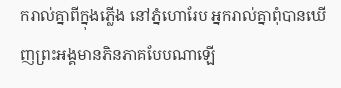ករាល់គ្នាពីក្នុងភ្លើង នៅភ្នំហោរែប អ្នករាល់គ្នាពុំបានឃើញព្រះអង្គមានភិនភាគបែបណាឡើ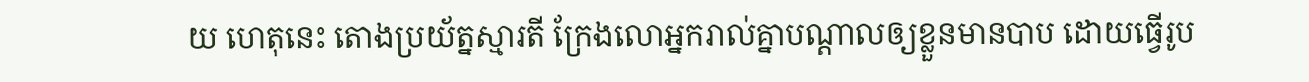យ ហេតុនេះ តោងប្រយ័ត្នស្មារតី ក្រែងលោអ្នករាល់គ្នាបណ្ដាលឲ្យខ្លួនមានបាប ដោយធ្វើរូប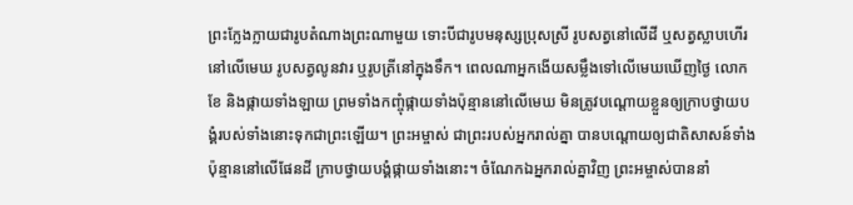ព្រះក្លែងក្លាយជារូបតំណាងព្រះណាមួយ ទោះបីជារូបមនុស្សប្រុសស្រី រូបសត្វនៅលើដី ឬសត្វស្លាបហើរនៅលើមេឃ រូបសត្វលូនវារ ឬរូបត្រីនៅក្នុងទឹក។ ពេលណាអ្នកងើយសម្លឹងទៅលើមេឃឃើញថ្ងៃ លោកខែ និងផ្កាយទាំងឡាយ ព្រមទាំងកញ្ចុំផ្កាយទាំងប៉ុន្មាននៅលើមេឃ មិនត្រូវបណ្ដោយខ្លួនឲ្យក្រាបថ្វាយបង្គំរបស់ទាំងនោះទុកជាព្រះឡើយ។ ព្រះអម្ចាស់ ជាព្រះរបស់អ្នករាល់គ្នា បានបណ្ដោយឲ្យជាតិសាសន៍ទាំងប៉ុន្មាននៅលើផែនដី ក្រាបថ្វាយបង្គំផ្កាយទាំងនោះ។ ចំណែកឯអ្នករាល់គ្នាវិញ ព្រះអម្ចាស់បាននាំ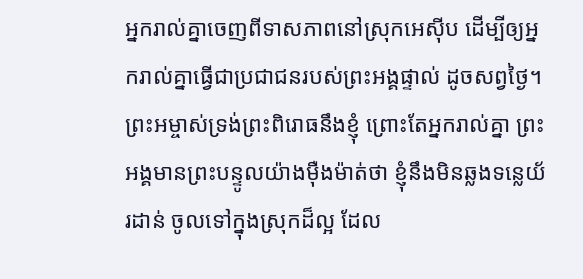អ្នករាល់គ្នាចេញពីទាសភាពនៅស្រុកអេស៊ីប ដើម្បីឲ្យអ្នករាល់គ្នាធ្វើជាប្រជាជនរបស់ព្រះអង្គផ្ទាល់ ដូចសព្វថ្ងៃ។ ព្រះអម្ចាស់ទ្រង់ព្រះពិរោធនឹងខ្ញុំ ព្រោះតែអ្នករាល់គ្នា ព្រះអង្គមានព្រះបន្ទូលយ៉ាងម៉ឺងម៉ាត់ថា ខ្ញុំនឹងមិនឆ្លងទន្លេយ័រដាន់ ចូលទៅក្នុងស្រុកដ៏ល្អ ដែល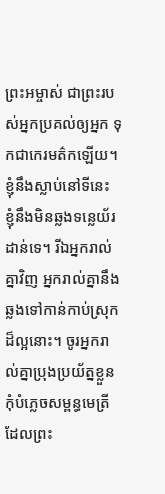ព្រះអម្ចាស់ ជាព្រះរបស់អ្នកប្រគល់ឲ្យអ្នក ទុកជាកេរមត៌កឡើយ។ ខ្ញុំនឹងស្លាប់នៅទីនេះ ខ្ញុំនឹងមិនឆ្លងទន្លេយ័រដាន់ទេ។ រីឯអ្នករាល់គ្នាវិញ អ្នករាល់គ្នានឹងឆ្លងទៅកាន់កាប់ស្រុកដ៏ល្អនោះ។ ចូរអ្នករាល់គ្នាប្រុងប្រយ័ត្នខ្លួន កុំបំភ្លេចសម្ពន្ធមេត្រីដែលព្រះ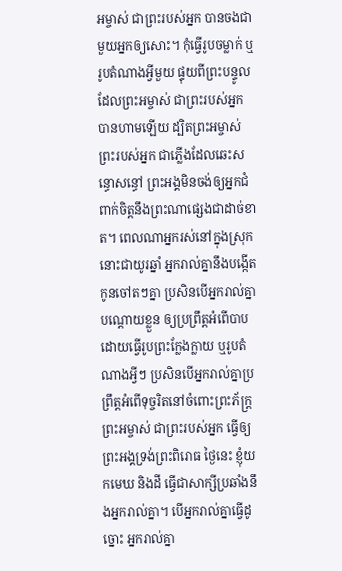អម្ចាស់ ជាព្រះរបស់អ្នក បានចងជាមួយអ្នកឲ្យសោះ។ កុំធ្វើរូបចម្លាក់ ឬរូបតំណាងអ្វីមួយ ផ្ទុយពីព្រះបន្ទូលដែលព្រះអម្ចាស់ ជាព្រះរបស់អ្នក បានហាមឡើយ ដ្បិតព្រះអម្ចាស់ ព្រះរបស់អ្នក ជាភ្លើងដែលឆេះសន្ធោសន្ធៅ ព្រះអង្គមិនចង់ឲ្យអ្នកជំពាក់ចិត្តនឹងព្រះណាផ្សេងជាដាច់ខាត។ ពេលណាអ្នករស់នៅក្នុងស្រុកនោះជាយូរឆ្នាំ អ្នករាល់គ្នានឹងបង្កើតកូនចៅតៗគ្នា ប្រសិនបើអ្នករាល់គ្នាបណ្ដោយខ្លួន ឲ្យប្រព្រឹត្តអំពើបាប ដោយធ្វើរូបព្រះក្លែងក្លាយ ឬរូបតំណាងអ្វីៗ ប្រសិនបើអ្នករាល់គ្នាប្រព្រឹត្តអំពើទុច្ចរិតនៅចំពោះព្រះភ័ក្ត្រព្រះអម្ចាស់ ជាព្រះរបស់អ្នក ធ្វើឲ្យព្រះអង្គទ្រង់ព្រះពិរោធ ថ្ងៃនេះ ខ្ញុំយកមេឃ និងដី ធ្វើជាសាក្សីប្រឆាំងនឹងអ្នករាល់គ្នា។ បើអ្នករាល់គ្នាធ្វើដូច្នោះ អ្នករាល់គ្នា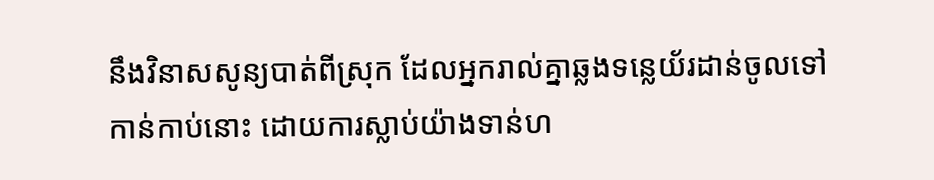នឹងវិនាសសូន្យបាត់ពីស្រុក ដែលអ្នករាល់គ្នាឆ្លងទន្លេយ័រដាន់ចូលទៅកាន់កាប់នោះ ដោយការស្លាប់យ៉ាងទាន់ហ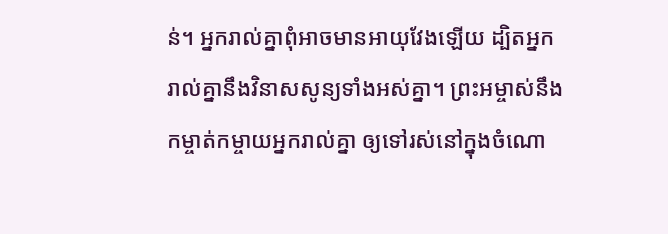ន់។ អ្នករាល់គ្នាពុំអាចមានអាយុវែងឡើយ ដ្បិតអ្នករាល់គ្នានឹងវិនាសសូន្យទាំងអស់គ្នា។ ព្រះអម្ចាស់នឹងកម្ចាត់កម្ចាយអ្នករាល់គ្នា ឲ្យទៅរស់នៅក្នុងចំណោ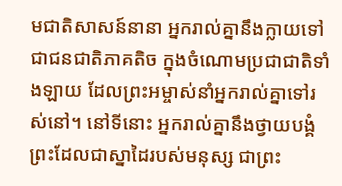មជាតិសាសន៍នានា អ្នករាល់គ្នានឹងក្លាយទៅជាជនជាតិភាគតិច ក្នុងចំណោមប្រជាជាតិទាំងឡាយ ដែលព្រះអម្ចាស់នាំអ្នករាល់គ្នាទៅរស់នៅ។ នៅទីនោះ អ្នករាល់គ្នានឹងថ្វាយបង្គំព្រះដែលជាស្នាដៃរបស់មនុស្ស ជាព្រះ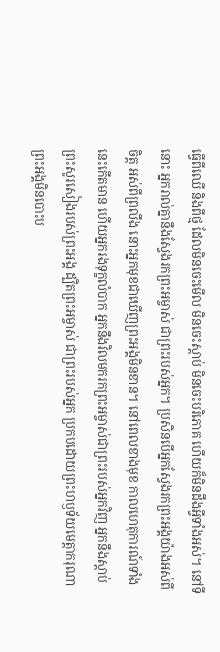ធ្វើពីឈើ និងពីថ្ម ដែលមិនចេះមើល មិនចេះស្ដាប់ មិនចេះបរិភោគ ហើយក៏មិនដឹងអ្វីទាំងអស់។ នៅទីនោះ អ្នករាល់គ្នានឹងស្វែងរកព្រះអម្ចាស់ ជាព្រះរបស់អ្នក។ ប្រសិនបើអ្នកស្វែងរកព្រះអង្គយ៉ាងអស់ពីចិត្ត អស់ពីព្រលឹង នោះអ្នកមុខជាឃើញព្រះអង្គមិនខាន។ នៅពេលខាងមុខ កាលហេតុការណ៍ទាំងនេះកើតមាន ហើយអ្នករងទុក្ខលំបាក អ្នកនឹងវិលមករកព្រះអម្ចាស់ជាព្រះរបស់អ្នកវិញ អ្នកនឹងស្ដាប់ព្រះសូរសៀងរបស់ព្រះអង្គ ដ្បិតព្រះអម្ចាស់ ជាព្រះរបស់អ្នក ប្រកបដោយព្រះហឫទ័យមេត្តាករុណា ព្រះអង្គមិនបោះប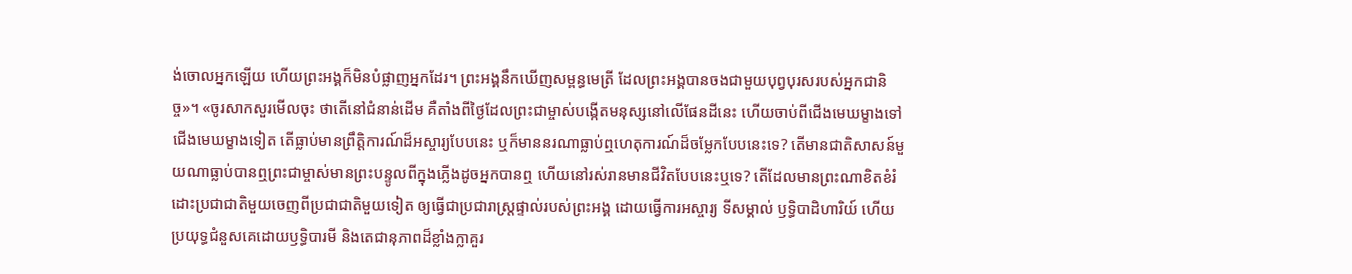ង់ចោលអ្នកឡើយ ហើយព្រះអង្គក៏មិនបំផ្លាញអ្នកដែរ។ ព្រះអង្គនឹកឃើញសម្ពន្ធមេត្រី ដែលព្រះអង្គបានចងជាមួយបុព្វបុរសរបស់អ្នកជានិច្ច»។ «ចូរសាកសួរមើលចុះ ថាតើនៅជំនាន់ដើម គឺតាំងពីថ្ងៃដែលព្រះជាម្ចាស់បង្កើតមនុស្សនៅលើផែនដីនេះ ហើយចាប់ពីជើងមេឃម្ខាងទៅជើងមេឃម្ខាងទៀត តើធ្លាប់មានព្រឹត្តិការណ៍ដ៏អស្ចារ្យបែបនេះ ឬក៏មាននរណាធ្លាប់ឮហេតុការណ៍ដ៏ចម្លែកបែបនេះទេ? តើមានជាតិសាសន៍មួយណាធ្លាប់បានឮព្រះជាម្ចាស់មានព្រះបន្ទូលពីក្នុងភ្លើងដូចអ្នកបានឮ ហើយនៅរស់រានមានជីវិតបែបនេះឬទេ? តើដែលមានព្រះណាខិតខំរំដោះប្រជាជាតិមួយចេញពីប្រជាជាតិមួយទៀត ឲ្យធ្វើជាប្រជារាស្ត្រផ្ទាល់របស់ព្រះអង្គ ដោយធ្វើការអស្ចារ្យ ទីសម្គាល់ ឫទ្ធិបាដិហារិយ៍ ហើយប្រយុទ្ធជំនួសគេដោយឫទ្ធិបារមី និងតេជានុភាពដ៏ខ្លាំងក្លាគួរ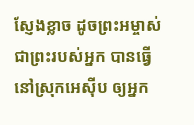ស្ញែងខ្លាច ដូចព្រះអម្ចាស់ ជាព្រះរបស់អ្នក បានធ្វើនៅស្រុកអេស៊ីប ឲ្យអ្នក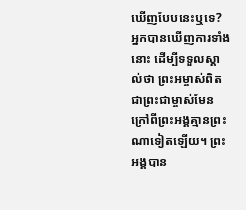ឃើញបែបនេះឬទេ? អ្នកបានឃើញការទាំងនោះ ដើម្បីទទួលស្គាល់ថា ព្រះអម្ចាស់ពិតជាព្រះជាម្ចាស់មែន ក្រៅពីព្រះអង្គគ្មានព្រះណាទៀតឡើយ។ ព្រះអង្គបាន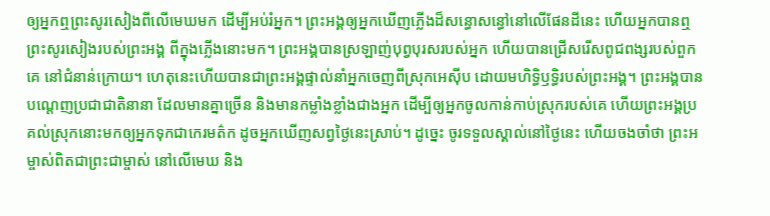ឲ្យអ្នកឮព្រះសូរសៀងពីលើមេឃមក ដើម្បីអប់រំអ្នក។ ព្រះអង្គឲ្យអ្នកឃើញភ្លើងដ៏សន្ធោសន្ធៅនៅលើផែនដីនេះ ហើយអ្នកបានឮ ព្រះសូរសៀងរបស់ព្រះអង្គ ពីក្នុងភ្លើងនោះមក។ ព្រះអង្គបានស្រឡាញ់បុព្វបុរសរបស់អ្នក ហើយបានជ្រើសរើសពូជពង្សរបស់ពួកគេ នៅជំនាន់ក្រោយ។ ហេតុនេះហើយបានជាព្រះអង្គផ្ទាល់នាំអ្នកចេញពីស្រុកអេស៊ីប ដោយមហិទ្ធិឫទ្ធិរបស់ព្រះអង្គ។ ព្រះអង្គបានបណ្ដេញប្រជាជាតិនានា ដែលមានគ្នាច្រើន និងមានកម្លាំងខ្លាំងជាងអ្នក ដើម្បីឲ្យអ្នកចូលកាន់កាប់ស្រុករបស់គេ ហើយព្រះអង្គប្រគល់ស្រុកនោះមកឲ្យអ្នកទុកជាកេរមត៌ក ដូចអ្នកឃើញសព្វថ្ងៃនេះស្រាប់។ ដូច្នេះ ចូរទទួលស្គាល់នៅថ្ងៃនេះ ហើយចងចាំថា ព្រះអម្ចាស់ពិតជាព្រះជាម្ចាស់ នៅលើមេឃ និង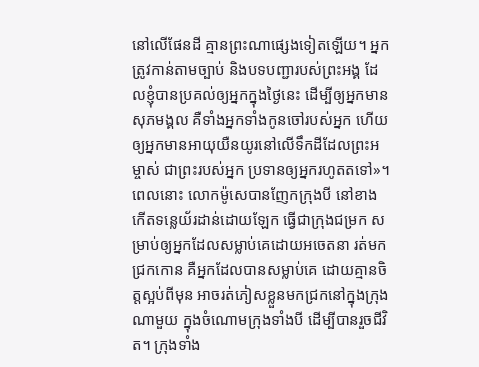នៅលើផែនដី គ្មានព្រះណាផ្សេងទៀតឡើយ។ អ្នកត្រូវកាន់តាមច្បាប់ និងបទបញ្ជារបស់ព្រះអង្គ ដែលខ្ញុំបានប្រគល់ឲ្យអ្នកក្នុងថ្ងៃនេះ ដើម្បីឲ្យអ្នកមានសុភមង្គល គឺទាំងអ្នកទាំងកូនចៅរបស់អ្នក ហើយឲ្យអ្នកមានអាយុយឺនយូរនៅលើទឹកដីដែលព្រះអម្ចាស់ ជាព្រះរបស់អ្នក ប្រទានឲ្យអ្នករហូតតទៅ»។ ពេលនោះ លោកម៉ូសេបានញែកក្រុងបី នៅខាងកើតទន្លេយ័រដាន់ដោយឡែក ធ្វើជាក្រុងជម្រក សម្រាប់ឲ្យអ្នកដែលសម្លាប់គេដោយអចេតនា រត់មកជ្រកកោន គឺអ្នកដែលបានសម្លាប់គេ ដោយគ្មានចិត្តស្អប់ពីមុន អាចរត់ភៀសខ្លួនមកជ្រកនៅក្នុងក្រុងណាមួយ ក្នុងចំណោមក្រុងទាំងបី ដើម្បីបានរួចជីវិត។ ក្រុងទាំង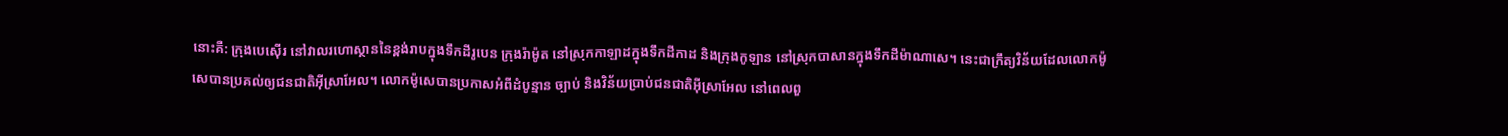នោះគឺ: ក្រុងបេស៊ើរ នៅវាលរហោស្ថាននៃខ្ពង់រាបក្នុងទឹកដីរូបេន ក្រុងរ៉ាម៉ូត នៅស្រុកកាឡាដក្នុងទឹកដីកាដ និងក្រុងកូឡាន នៅស្រុកបាសានក្នុងទឹកដីម៉ាណាសេ។ នេះជាក្រឹត្យវិន័យដែលលោកម៉ូសេបានប្រគល់ឲ្យជនជាតិអ៊ីស្រាអែល។ លោកម៉ូសេបានប្រកាសអំពីដំបូន្មាន ច្បាប់ និងវិន័យប្រាប់ជនជាតិអ៊ីស្រាអែល នៅពេលពួ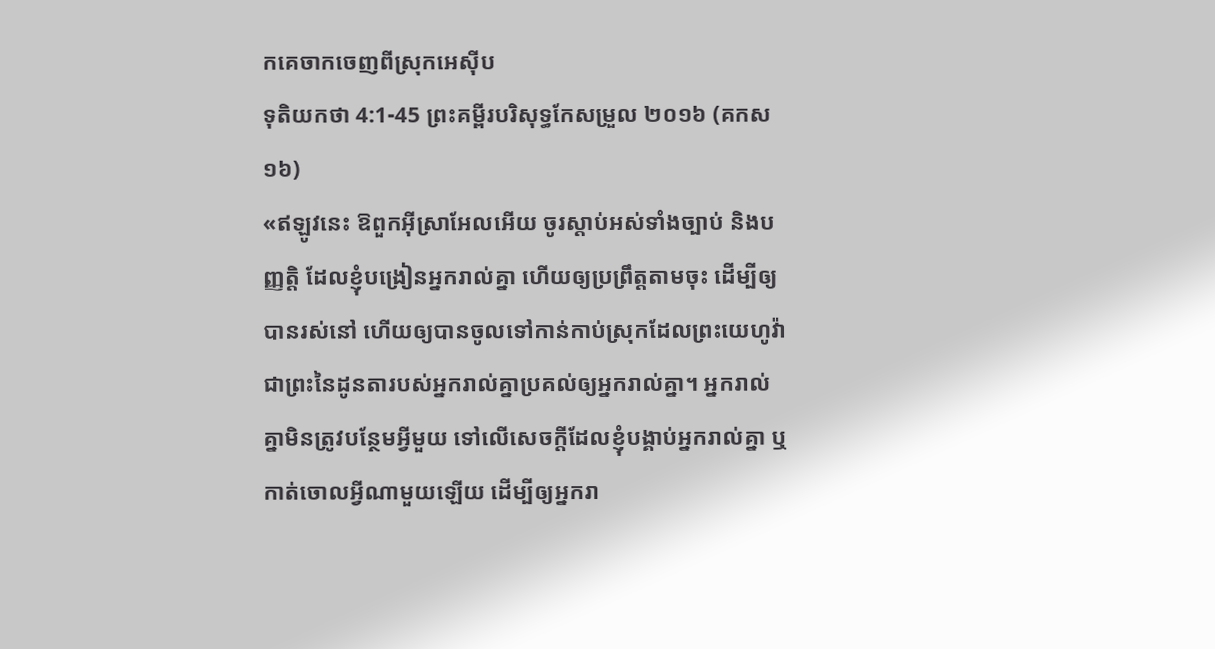កគេចាកចេញពីស្រុកអេស៊ីប
ទុតិយកថា 4:1-45 ព្រះគម្ពីរបរិសុទ្ធកែសម្រួល ២០១៦ (គកស១៦)
«ឥឡូវនេះ ឱពួកអ៊ីស្រាអែលអើយ ចូរស្តាប់អស់ទាំងច្បាប់ និងបញ្ញត្តិ ដែលខ្ញុំបង្រៀនអ្នករាល់គ្នា ហើយឲ្យប្រព្រឹត្តតាមចុះ ដើម្បីឲ្យបានរស់នៅ ហើយឲ្យបានចូលទៅកាន់កាប់ស្រុកដែលព្រះយេហូវ៉ាជាព្រះនៃដូនតារបស់អ្នករាល់គ្នាប្រគល់ឲ្យអ្នករាល់គ្នា។ អ្នករាល់គ្នាមិនត្រូវបន្ថែមអ្វីមួយ ទៅលើសេចក្ដីដែលខ្ញុំបង្គាប់អ្នករាល់គ្នា ឬកាត់ចោលអ្វីណាមួយឡើយ ដើម្បីឲ្យអ្នករា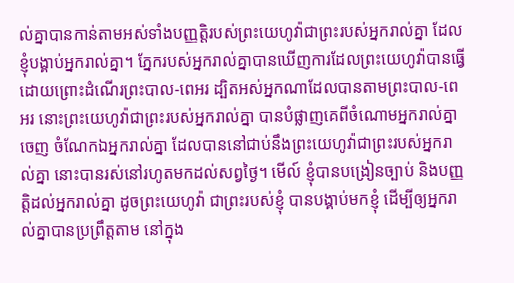ល់គ្នាបានកាន់តាមអស់ទាំងបញ្ញត្តិរបស់ព្រះយេហូវ៉ាជាព្រះរបស់អ្នករាល់គ្នា ដែលខ្ញុំបង្គាប់អ្នករាល់គ្នា។ ភ្នែករបស់អ្នករាល់គ្នាបានឃើញការដែលព្រះយេហូវ៉ាបានធ្វើ ដោយព្រោះដំណើរព្រះបាល-ពេអរ ដ្បិតអស់អ្នកណាដែលបានតាមព្រះបាល-ពេអរ នោះព្រះយេហូវ៉ាជាព្រះរបស់អ្នករាល់គ្នា បានបំផ្លាញគេពីចំណោមអ្នករាល់គ្នាចេញ ចំណែកឯអ្នករាល់គ្នា ដែលបាននៅជាប់នឹងព្រះយេហូវ៉ាជាព្រះរបស់អ្នករាល់គ្នា នោះបានរស់នៅរហូតមកដល់សព្វថ្ងៃ។ មើល៍ ខ្ញុំបានបង្រៀនច្បាប់ និងបញ្ញត្តិដល់អ្នករាល់គ្នា ដូចព្រះយេហូវ៉ា ជាព្រះរបស់ខ្ញុំ បានបង្គាប់មកខ្ញុំ ដើម្បីឲ្យអ្នករាល់គ្នាបានប្រព្រឹត្តតាម នៅក្នុង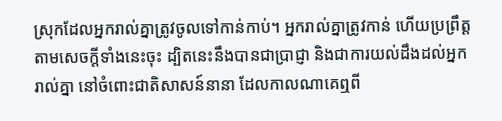ស្រុកដែលអ្នករាល់គ្នាត្រូវចូលទៅកាន់កាប់។ អ្នករាល់គ្នាត្រូវកាន់ ហើយប្រព្រឹត្តតាមសេចក្ដីទាំងនេះចុះ ដ្បិតនេះនឹងបានជាប្រាជ្ញា និងជាការយល់ដឹងដល់អ្នករាល់គ្នា នៅចំពោះជាតិសាសន៍នានា ដែលកាលណាគេឮពី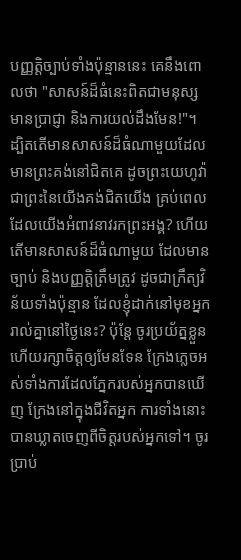បញ្ញត្តិច្បាប់ទាំងប៉ុន្មាននេះ គេនឹងពោលថា "សាសន៍ដ៏ធំនេះពិតជាមនុស្សមានប្រាជ្ញា និងការយល់ដឹងមែន!"។ ដ្បិតតើមានសាសន៍ដ៏ធំណាមួយដែលមានព្រះគង់នៅជិតគេ ដូចព្រះយេហូវ៉ាជាព្រះនៃយើងគង់ជិតយើង គ្រប់ពេលដែលយើងអំពាវនាវរកព្រះអង្គ? ហើយតើមានសាសន៍ដ៏ធំណាមួយ ដែលមានច្បាប់ និងបញ្ញត្តិត្រឹមត្រូវ ដូចជាក្រឹត្យវិន័យទាំងប៉ុន្មាន ដែលខ្ញុំដាក់នៅមុខអ្នករាល់គ្នានៅថ្ងៃនេះ? ប៉ុន្តែ ចូរប្រយ័ត្នខ្លួន ហើយរក្សាចិត្តឲ្យមែនទែន ក្រែងភ្លេចអស់ទាំងការដែលភ្នែករបស់អ្នកបានឃើញ ក្រែងនៅក្នុងជីវិតអ្នក ការទាំងនោះបានឃ្លាតចេញពីចិត្តរបស់អ្នកទៅ។ ចូរប្រាប់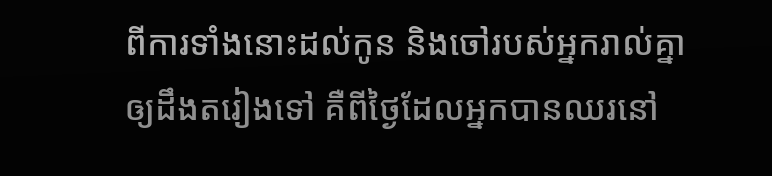ពីការទាំងនោះដល់កូន និងចៅរបស់អ្នករាល់គ្នាឲ្យដឹងតរៀងទៅ គឺពីថ្ងៃដែលអ្នកបានឈរនៅ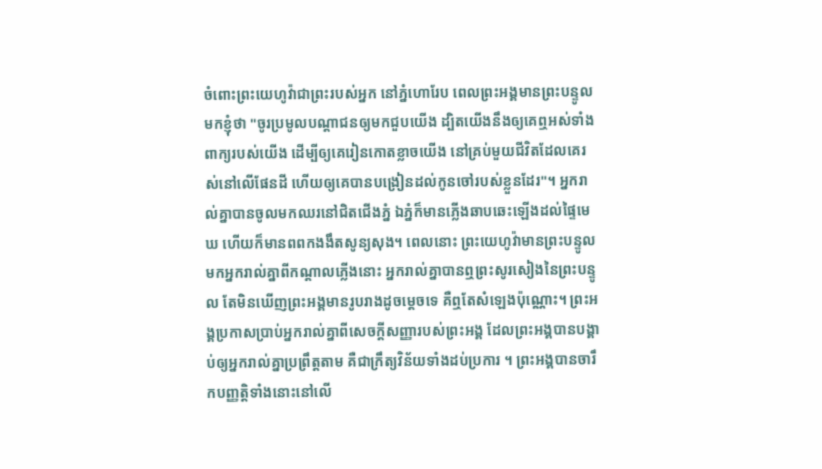ចំពោះព្រះយេហូវ៉ាជាព្រះរបស់អ្នក នៅភ្នំហោរែប ពេលព្រះអង្គមានព្រះបន្ទូលមកខ្ញុំថា "ចូរប្រមូលបណ្ដាជនឲ្យមកជួបយើង ដ្បិតយើងនឹងឲ្យគេឮអស់ទាំងពាក្យរបស់យើង ដើម្បីឲ្យគេរៀនកោតខ្លាចយើង នៅគ្រប់មួយជីវិតដែលគេរស់នៅលើផែនដី ហើយឲ្យគេបានបង្រៀនដល់កូនចៅរបស់ខ្លួនដែរ"។ អ្នករាល់គ្នាបានចូលមកឈរនៅជិតជើងភ្នំ ឯភ្នំក៏មានភ្លើងឆាបឆេះឡើងដល់ផ្ទៃមេឃ ហើយក៏មានពពកងងឹតសូន្យសុង។ ពេលនោះ ព្រះយេហូវ៉ាមានព្រះបន្ទូលមកអ្នករាល់គ្នាពីកណ្ដាលភ្លើងនោះ អ្នករាល់គ្នាបានឮព្រះសូរសៀងនៃព្រះបន្ទូល តែមិនឃើញព្រះអង្គមានរូបរាងដូចម្ដេចទេ គឺឮតែសំឡេងប៉ុណ្ណោះ។ ព្រះអង្គប្រកាសប្រាប់អ្នករាល់គ្នាពីសេចក្ដីសញ្ញារបស់ព្រះអង្គ ដែលព្រះអង្គបានបង្គាប់ឲ្យអ្នករាល់គ្នាប្រព្រឹត្តតាម គឺជាក្រឹត្យវិន័យទាំងដប់ប្រការ ។ ព្រះអង្គបានចារឹកបញ្ញត្តិទាំងនោះនៅលើ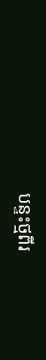បន្ទះថ្មពីរ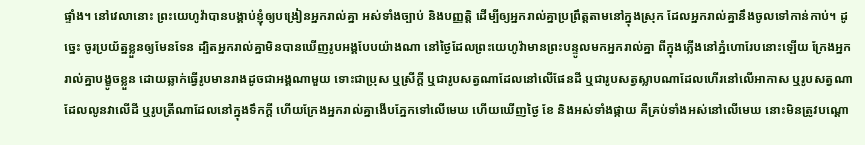ផ្ទាំង។ នៅវេលានោះ ព្រះយេហូវ៉ាបានបង្គាប់ខ្ញុំឲ្យបង្រៀនអ្នករាល់គ្នា អស់ទាំងច្បាប់ និងបញ្ញត្តិ ដើម្បីឲ្យអ្នករាល់គ្នាប្រព្រឹត្តតាមនៅក្នុងស្រុក ដែលអ្នករាល់គ្នានឹងចូលទៅកាន់កាប់។ ដូច្នេះ ចូរប្រយ័ត្នខ្លួនឲ្យមែនទែន ដ្បិតអ្នករាល់គ្នាមិនបានឃើញរូបអង្គបែបយ៉ាងណា នៅថ្ងៃដែលព្រះយេហូវ៉ាមានព្រះបន្ទូលមកអ្នករាល់គ្នា ពីក្នុងភ្លើងនៅភ្នំហោរែបនោះឡើយ ក្រែងអ្នករាល់គ្នាបង្ខូចខ្លួន ដោយឆ្លាក់ធ្វើរូបមានរាងដូចជាអង្គណាមួយ ទោះជាប្រុស ឬស្រីក្តី ឬជារូបសត្វណាដែលនៅលើផែនដី ឬជារូបសត្វស្លាបណាដែលហើរនៅលើអាកាស ឬរូបសត្វណាដែលលូនវាលើដី ឬរូបត្រីណាដែលនៅក្នុងទឹកក្ដី ហើយក្រែងអ្នករាល់គ្នាងើបភ្នែកទៅលើមេឃ ហើយឃើញថ្ងៃ ខែ និងអស់ទាំងផ្កាយ គឺគ្រប់ទាំងអស់នៅលើមេឃ នោះមិនត្រូវបណ្ដោ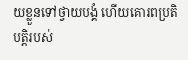យខ្លួនទៅថ្វាយបង្គំ ហើយគោរពប្រតិបត្តិរបស់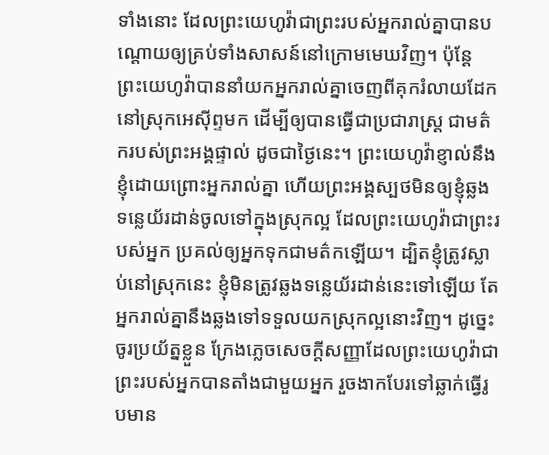ទាំងនោះ ដែលព្រះយេហូវ៉ាជាព្រះរបស់អ្នករាល់គ្នាបានបណ្ដោយឲ្យគ្រប់ទាំងសាសន៍នៅក្រោមមេឃវិញ។ ប៉ុន្ដែ ព្រះយេហូវ៉ាបាននាំយកអ្នករាល់គ្នាចេញពីគុករំលាយដែកនៅស្រុកអេស៊ីព្ទមក ដើម្បីឲ្យបានធ្វើជាប្រជារាស្ត្រ ជាមត៌ករបស់ព្រះអង្គផ្ទាល់ ដូចជាថ្ងៃនេះ។ ព្រះយេហូវ៉ាខ្ញាល់នឹងខ្ញុំដោយព្រោះអ្នករាល់គ្នា ហើយព្រះអង្គស្បថមិនឲ្យខ្ញុំឆ្លងទន្លេយ័រដាន់ចូលទៅក្នុងស្រុកល្អ ដែលព្រះយេហូវ៉ាជាព្រះរបស់អ្នក ប្រគល់ឲ្យអ្នកទុកជាមត៌កឡើយ។ ដ្បិតខ្ញុំត្រូវស្លាប់នៅស្រុកនេះ ខ្ញុំមិនត្រូវឆ្លងទន្លេយ័រដាន់នេះទៅឡើយ តែអ្នករាល់គ្នានឹងឆ្លងទៅទទួលយកស្រុកល្អនោះវិញ។ ដូច្នេះ ចូរប្រយ័ត្នខ្លួន ក្រែងភ្លេចសេចក្ដីសញ្ញាដែលព្រះយេហូវ៉ាជាព្រះរបស់អ្នកបានតាំងជាមួយអ្នក រួចងាកបែរទៅឆ្លាក់ធ្វើរូបមាន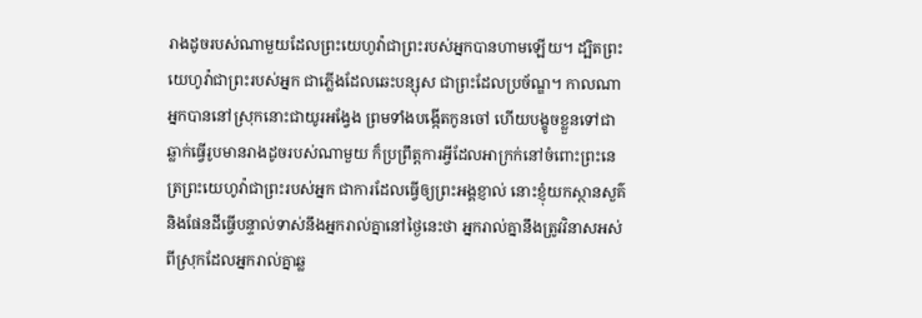រាងដូចរបស់ណាមួយដែលព្រះយេហូវ៉ាជាព្រះរបស់អ្នកបានហាមឡើយ។ ដ្បិតព្រះយេហូវ៉ាជាព្រះរបស់អ្នក ជាភ្លើងដែលឆេះបន្សុស ជាព្រះដែលប្រច័ណ្ឌ។ កាលណាអ្នកបាននៅស្រុកនោះជាយូរអង្វែង ព្រមទាំងបង្កើតកូនចៅ ហើយបង្ខូចខ្លួនទៅជាឆ្លាក់ធ្វើរូបមានរាងដូចរបស់ណាមួយ ក៏ប្រព្រឹត្តការអ្វីដែលអាក្រក់នៅចំពោះព្រះនេត្រព្រះយេហូវ៉ាជាព្រះរបស់អ្នក ជាការដែលធ្វើឲ្យព្រះអង្គខ្ញាល់ នោះខ្ញុំយកស្ថានសួគ៌ និងផែនដីធ្វើបន្ទាល់ទាស់នឹងអ្នករាល់គ្នានៅថ្ងៃនេះថា អ្នករាល់គ្នានឹងត្រូវវិនាសអស់ពីស្រុកដែលអ្នករាល់គ្នាឆ្ល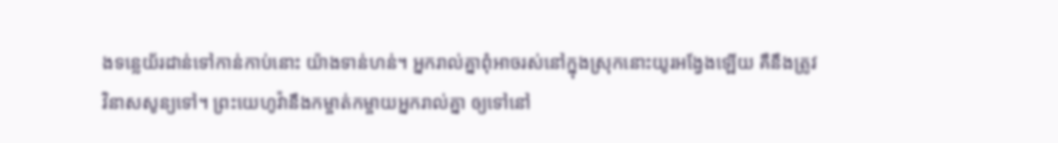ងទន្លេយ័រដាន់ទៅកាន់កាប់នោះ យ៉ាងទាន់ហន់។ អ្នករាល់គ្នាពុំអាចរស់នៅក្នុងស្រុកនោះយូរអង្វែងឡើយ គឺនឹងត្រូវវិនាសសូន្យទៅ។ ព្រះយេហូវ៉ានឹងកម្ចាត់កម្ចាយអ្នករាល់គ្នា ឲ្យទៅនៅ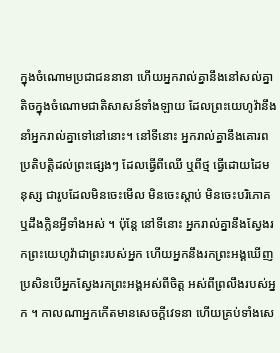ក្នុងចំណោមប្រជាជននានា ហើយអ្នករាល់គ្នានឹងនៅសល់គ្នាតិចក្នុងចំណោមជាតិសាសន៍ទាំងឡាយ ដែលព្រះយេហូវ៉ានឹងនាំអ្នករាល់គ្នាទៅនៅនោះ។ នៅទីនោះ អ្នករាល់គ្នានឹងគោរពប្រតិបត្តិដល់ព្រះផ្សេងៗ ដែលធ្វើពីឈើ ឬពីថ្ម ធ្វើដោយដៃមនុស្ស ជារូបដែលមិនចេះមើល មិនចេះស្តាប់ មិនចេះបរិភោគ ឬដឹងក្លិនអ្វីទាំងអស់ ។ ប៉ុន្តែ នៅទីនោះ អ្នករាល់គ្នានឹងស្វែងរកព្រះយេហូវ៉ាជាព្រះរបស់អ្នក ហើយអ្នកនឹងរកព្រះអង្គឃើញ ប្រសិនបើអ្នកស្វែងរកព្រះអង្គអស់ពីចិត្ត អស់ពីព្រលឹងរបស់អ្នក ។ កាលណាអ្នកកើតមានសេចក្ដីវេទនា ហើយគ្រប់ទាំងសេ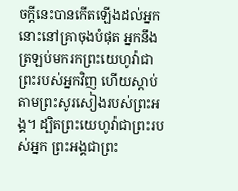ចក្ដីនេះបានកើតឡើងដល់អ្នក នោះនៅគ្រាចុងបំផុត អ្នកនឹងត្រឡប់មករកព្រះយេហូវ៉ាជាព្រះរបស់អ្នកវិញ ហើយស្តាប់តាមព្រះសូរសៀងរបស់ព្រះអង្គ។ ដ្បិតព្រះយេហូវ៉ាជាព្រះរបស់អ្នក ព្រះអង្គជាព្រះ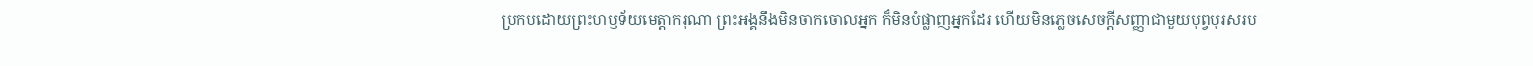ប្រកបដោយព្រះហឫទ័យមេត្តាករុណា ព្រះអង្គនឹងមិនចាកចោលអ្នក ក៏មិនបំផ្លាញអ្នកដែរ ហើយមិនភ្លេចសេចក្ដីសញ្ញាជាមួយបុព្វបុរសរប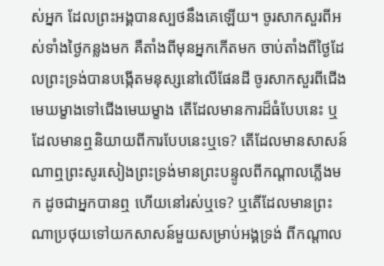ស់អ្នក ដែលព្រះអង្គបានស្បថនឹងគេឡើយ។ ចូរសាកសួរពីអស់ទាំងថ្ងៃកន្លងមក គឺតាំងពីមុនអ្នកកើតមក ចាប់តាំងពីថ្ងៃដែលព្រះទ្រង់បានបង្កើតមនុស្សនៅលើផែនដី ចូរសាកសួរពីជើងមេឃម្ខាងទៅជើងមេឃម្ខាង តើដែលមានការដ៏ធំបែបនេះ ឬដែលមានឮនិយាយពីការបែបនេះឬទេ? តើដែលមានសាសន៍ណាឮព្រះសូរសៀងព្រះទ្រង់មានព្រះបន្ទូលពីកណ្ដាលភ្លើងមក ដូចជាអ្នកបានឮ ហើយនៅរស់ឬទេ? ឬតើដែលមានព្រះណាប្រថុយទៅយកសាសន៍មួយសម្រាប់អង្គទ្រង់ ពីកណ្ដាល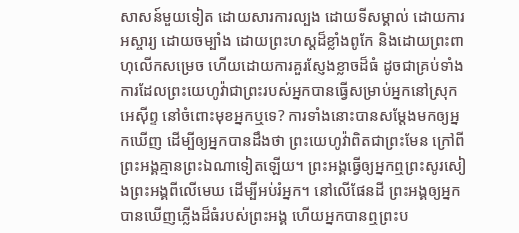សាសន៍មួយទៀត ដោយសារការល្បង ដោយទីសម្គាល់ ដោយការអស្ចារ្យ ដោយចម្បាំង ដោយព្រះហស្តដ៏ខ្លាំងពូកែ និងដោយព្រះពាហុលើកសម្រេច ហើយដោយការគួរស្ញែងខ្លាចដ៏ធំ ដូចជាគ្រប់ទាំងការដែលព្រះយេហូវ៉ាជាព្រះរបស់អ្នកបានធ្វើសម្រាប់អ្នកនៅស្រុកអេស៊ីព្ទ នៅចំពោះមុខអ្នកឬទេ? ការទាំងនោះបានសម្ដែងមកឲ្យអ្នកឃើញ ដើម្បីឲ្យអ្នកបានដឹងថា ព្រះយេហូវ៉ាពិតជាព្រះមែន ក្រៅពីព្រះអង្គគ្មានព្រះឯណាទៀតឡើយ។ ព្រះអង្គធ្វើឲ្យអ្នកឮព្រះសូរសៀងព្រះអង្គពីលើមេឃ ដើម្បីអប់រំអ្នក។ នៅលើផែនដី ព្រះអង្គឲ្យអ្នកបានឃើញភ្លើងដ៏ធំរបស់ព្រះអង្គ ហើយអ្នកបានឮព្រះប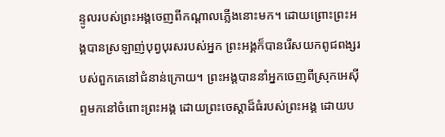ន្ទូលរបស់ព្រះអង្គចេញពីកណ្ដាលភ្លើងនោះមក។ ដោយព្រោះព្រះអង្គបានស្រឡាញ់បុព្វបុរសរបស់អ្នក ព្រះអង្គក៏បានរើសយកពូជពង្សរបស់ពួកគេនៅជំនាន់ក្រោយ។ ព្រះអង្គបាននាំអ្នកចេញពីស្រុកអេស៊ីព្ទមកនៅចំពោះព្រះអង្គ ដោយព្រះចេស្តាដ៏ធំរបស់ព្រះអង្គ ដោយប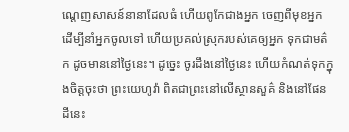ណ្តេញសាសន៍នានាដែលធំ ហើយពូកែជាងអ្នក ចេញពីមុខអ្នក ដើម្បីនាំអ្នកចូលទៅ ហើយប្រគល់ស្រុករបស់គេឲ្យអ្នក ទុកជាមត៌ក ដូចមាននៅថ្ងៃនេះ។ ដូច្នេះ ចូរដឹងនៅថ្ងៃនេះ ហើយកំណត់ទុកក្នុងចិត្តចុះថា ព្រះយេហូវ៉ា ពិតជាព្រះនៅលើស្ថានសួគ៌ និងនៅផែនដីនេះ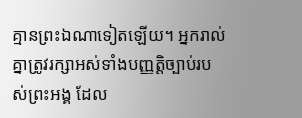គ្មានព្រះឯណាទៀតឡើយ។ អ្នករាល់គ្នាត្រូវរក្សាអស់ទាំងបញ្ញត្តិច្បាប់របស់ព្រះអង្គ ដែល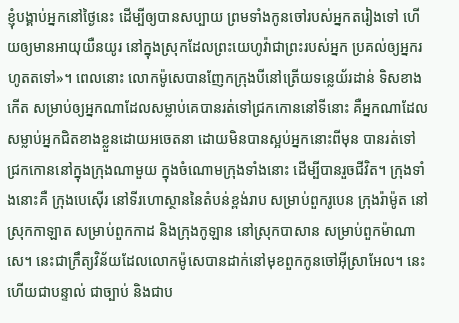ខ្ញុំបង្គាប់អ្នកនៅថ្ងៃនេះ ដើម្បីឲ្យបានសប្បាយ ព្រមទាំងកូនចៅរបស់អ្នកតរៀងទៅ ហើយឲ្យមានអាយុយឺនយូរ នៅក្នុងស្រុកដែលព្រះយេហូវ៉ាជាព្រះរបស់អ្នក ប្រគល់ឲ្យអ្នករហូតតទៅ»។ ពេលនោះ លោកម៉ូសេបានញែកក្រុងបីនៅត្រើយទន្លេយ័រដាន់ ទិសខាងកើត សម្រាប់ឲ្យអ្នកណាដែលសម្លាប់គេបានរត់ទៅជ្រកកោននៅទីនោះ គឺអ្នកណាដែលសម្លាប់អ្នកជិតខាងខ្លួនដោយអចេតនា ដោយមិនបានស្អប់អ្នកនោះពីមុន បានរត់ទៅជ្រកកោននៅក្នុងក្រុងណាមួយ ក្នុងចំណោមក្រុងទាំងនោះ ដើម្បីបានរួចជីវិត។ ក្រុងទាំងនោះគឺ ក្រុងបេស៊ើរ នៅទីរហោស្ថាននៃតំបន់ខ្ពង់រាប សម្រាប់ពួករូបេន ក្រុងរ៉ាម៉ូត នៅស្រុកកាឡាត សម្រាប់ពួកកាដ និងក្រុងកូឡាន នៅស្រុកបាសាន សម្រាប់ពួកម៉ាណាសេ។ នេះជាក្រឹត្យវិន័យដែលលោកម៉ូសេបានដាក់នៅមុខពួកកូនចៅអ៊ីស្រាអែល។ នេះហើយជាបន្ទាល់ ជាច្បាប់ និងជាប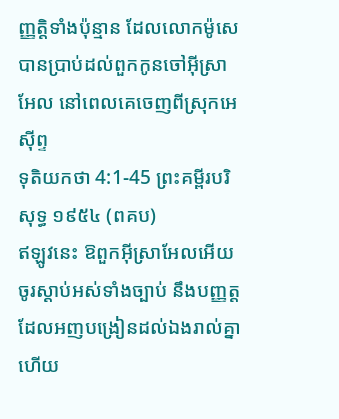ញ្ញត្តិទាំងប៉ុន្មាន ដែលលោកម៉ូសេបានប្រាប់ដល់ពួកកូនចៅអ៊ីស្រាអែល នៅពេលគេចេញពីស្រុកអេស៊ីព្ទ
ទុតិយកថា 4:1-45 ព្រះគម្ពីរបរិសុទ្ធ ១៩៥៤ (ពគប)
ឥឡូវនេះ ឱពួកអ៊ីស្រាអែលអើយ ចូរស្តាប់អស់ទាំងច្បាប់ នឹងបញ្ញត្ត ដែលអញបង្រៀនដល់ឯងរាល់គ្នា ហើយ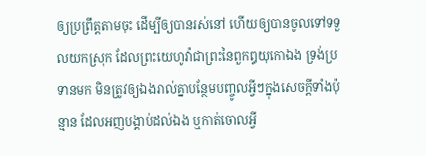ឲ្យប្រព្រឹត្តតាមចុះ ដើម្បីឲ្យបានរស់នៅ ហើយឲ្យបានចូលទៅទទួលយកស្រុក ដែលព្រះយេហូវ៉ាជាព្រះនៃពួកឰយុកោឯង ទ្រង់ប្រទានមក មិនត្រូវឲ្យឯងរាល់គ្នាបន្ថែមបញ្ចូលអ្វីៗក្នុងសេចក្ដីទាំងប៉ុន្មាន ដែលអញបង្គាប់ដល់ឯង ឬកាត់ចោលអ្វី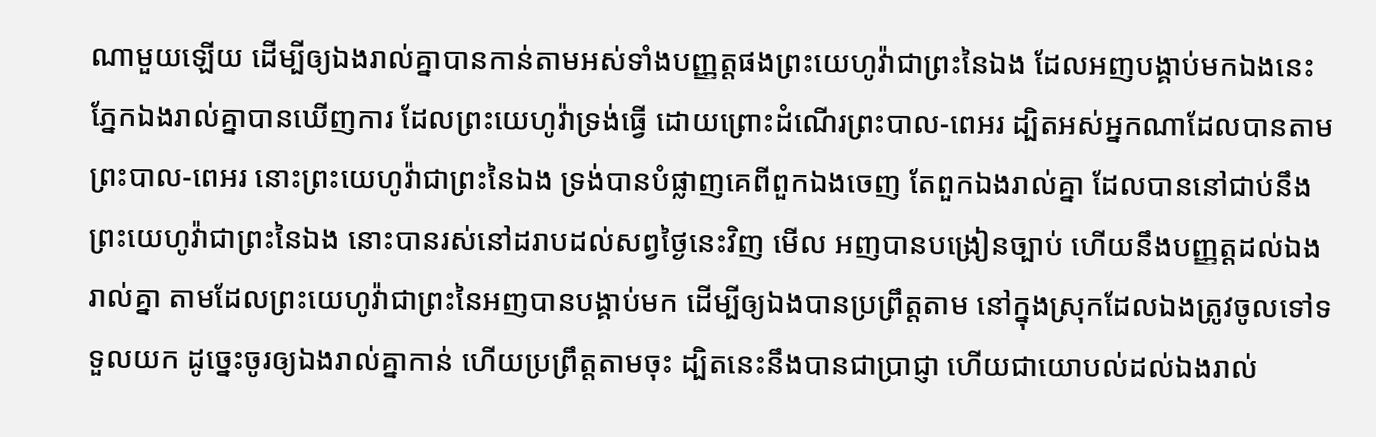ណាមួយឡើយ ដើម្បីឲ្យឯងរាល់គ្នាបានកាន់តាមអស់ទាំងបញ្ញត្តផងព្រះយេហូវ៉ាជាព្រះនៃឯង ដែលអញបង្គាប់មកឯងនេះ ភ្នែកឯងរាល់គ្នាបានឃើញការ ដែលព្រះយេហូវ៉ាទ្រង់ធ្វើ ដោយព្រោះដំណើរព្រះបាល-ពេអរ ដ្បិតអស់អ្នកណាដែលបានតាមព្រះបាល-ពេអរ នោះព្រះយេហូវ៉ាជាព្រះនៃឯង ទ្រង់បានបំផ្លាញគេពីពួកឯងចេញ តែពួកឯងរាល់គ្នា ដែលបាននៅជាប់នឹងព្រះយេហូវ៉ាជាព្រះនៃឯង នោះបានរស់នៅដរាបដល់សព្វថ្ងៃនេះវិញ មើល អញបានបង្រៀនច្បាប់ ហើយនឹងបញ្ញត្តដល់ឯងរាល់គ្នា តាមដែលព្រះយេហូវ៉ាជាព្រះនៃអញបានបង្គាប់មក ដើម្បីឲ្យឯងបានប្រព្រឹត្តតាម នៅក្នុងស្រុកដែលឯងត្រូវចូលទៅទទួលយក ដូច្នេះចូរឲ្យឯងរាល់គ្នាកាន់ ហើយប្រព្រឹត្តតាមចុះ ដ្បិតនេះនឹងបានជាប្រាជ្ញា ហើយជាយោបល់ដល់ឯងរាល់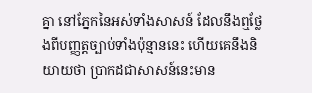គ្នា នៅភ្នែកនៃអស់ទាំងសាសន៍ ដែលនឹងឮថ្លែងពីបញ្ញត្តច្បាប់ទាំងប៉ុន្មាននេះ ហើយគេនឹងនិយាយថា ប្រាកដជាសាសន៍នេះមាន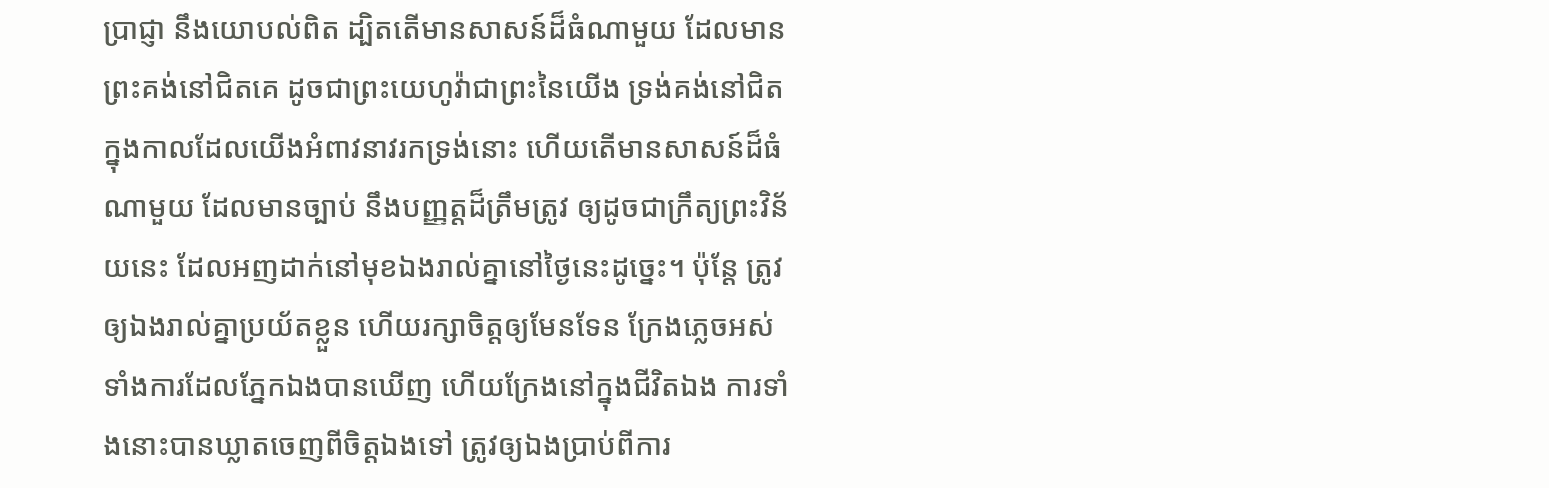ប្រាជ្ញា នឹងយោបល់ពិត ដ្បិតតើមានសាសន៍ដ៏ធំណាមួយ ដែលមានព្រះគង់នៅជិតគេ ដូចជាព្រះយេហូវ៉ាជាព្រះនៃយើង ទ្រង់គង់នៅជិត ក្នុងកាលដែលយើងអំពាវនាវរកទ្រង់នោះ ហើយតើមានសាសន៍ដ៏ធំណាមួយ ដែលមានច្បាប់ នឹងបញ្ញត្តដ៏ត្រឹមត្រូវ ឲ្យដូចជាក្រឹត្យព្រះវិន័យនេះ ដែលអញដាក់នៅមុខឯងរាល់គ្នានៅថ្ងៃនេះដូច្នេះ។ ប៉ុន្តែ ត្រូវឲ្យឯងរាល់គ្នាប្រយ័តខ្លួន ហើយរក្សាចិត្តឲ្យមែនទែន ក្រែងភ្លេចអស់ទាំងការដែលភ្នែកឯងបានឃើញ ហើយក្រែងនៅក្នុងជីវិតឯង ការទាំងនោះបានឃ្លាតចេញពីចិត្តឯងទៅ ត្រូវឲ្យឯងប្រាប់ពីការ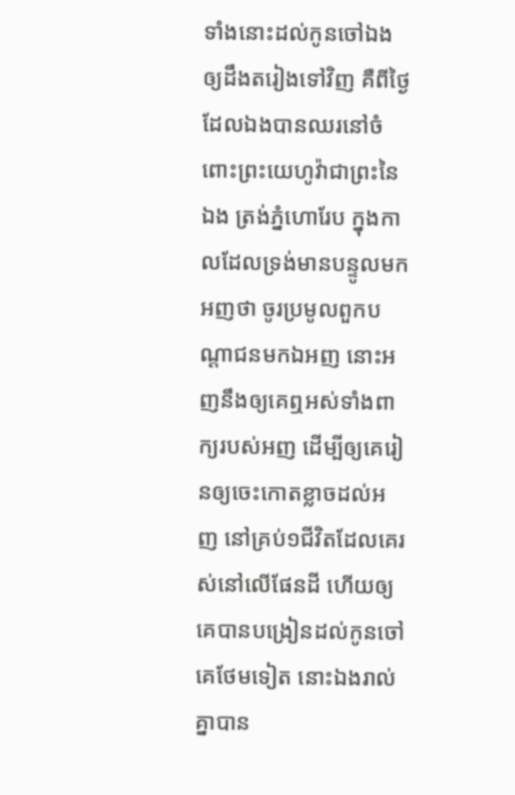ទាំងនោះដល់កូនចៅឯងឲ្យដឹងតរៀងទៅវិញ គឺពីថ្ងៃដែលឯងបានឈរនៅចំពោះព្រះយេហូវ៉ាជាព្រះនៃឯង ត្រង់ភ្នំហោរែប ក្នុងកាលដែលទ្រង់មានបន្ទូលមកអញថា ចូរប្រមូលពួកបណ្តាជនមកឯអញ នោះអញនឹងឲ្យគេឮអស់ទាំងពាក្យរបស់អញ ដើម្បីឲ្យគេរៀនឲ្យចេះកោតខ្លាចដល់អញ នៅគ្រប់១ជីវិតដែលគេរស់នៅលើផែនដី ហើយឲ្យគេបានបង្រៀនដល់កូនចៅគេថែមទៀត នោះឯងរាល់គ្នាបាន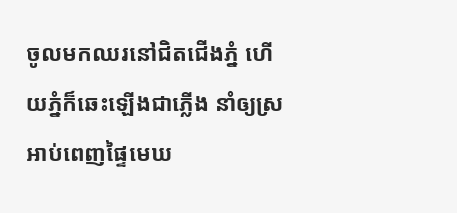ចូលមកឈរនៅជិតជើងភ្នំ ហើយភ្នំក៏ឆេះឡើងជាភ្លើង នាំឲ្យស្រអាប់ពេញផ្ទៃមេឃ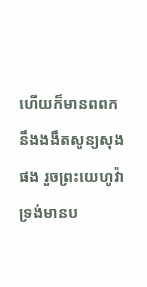ហើយក៏មានពពក នឹងងងឹតសូន្យសុងផង រួចព្រះយេហូវ៉ាទ្រង់មានប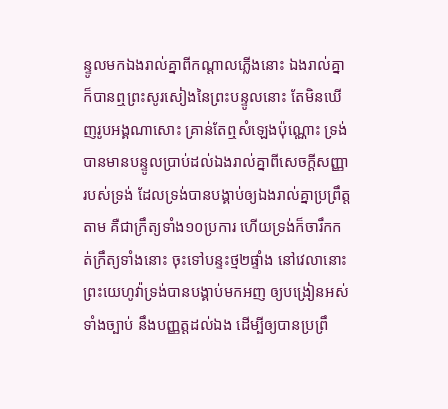ន្ទូលមកឯងរាល់គ្នាពីកណ្តាលភ្លើងនោះ ឯងរាល់គ្នាក៏បានឮព្រះសូរសៀងនៃព្រះបន្ទូលនោះ តែមិនឃើញរូបអង្គណាសោះ គ្រាន់តែឮសំឡេងប៉ុណ្ណោះ ទ្រង់បានមានបន្ទូលប្រាប់ដល់ឯងរាល់គ្នាពីសេចក្ដីសញ្ញារបស់ទ្រង់ ដែលទ្រង់បានបង្គាប់ឲ្យឯងរាល់គ្នាប្រព្រឹត្តតាម គឺជាក្រឹត្យទាំង១០ប្រការ ហើយទ្រង់ក៏ចារឹកកត់ក្រឹត្យទាំងនោះ ចុះទៅបន្ទះថ្ម២ផ្ទាំង នៅវេលានោះ ព្រះយេហូវ៉ាទ្រង់បានបង្គាប់មកអញ ឲ្យបង្រៀនអស់ទាំងច្បាប់ នឹងបញ្ញត្តដល់ឯង ដើម្បីឲ្យបានប្រព្រឹ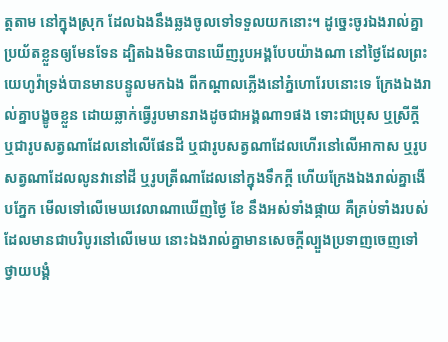ត្តតាម នៅក្នុងស្រុក ដែលឯងនឹងឆ្លងចូលទៅទទួលយកនោះ។ ដូច្នេះចូរឯងរាល់គ្នាប្រយ័តខ្លួនឲ្យមែនទែន ដ្បិតឯងមិនបានឃើញរូបអង្គបែបយ៉ាងណា នៅថ្ងៃដែលព្រះយេហូវ៉ាទ្រង់បានមានបន្ទូលមកឯង ពីកណ្តាលភ្លើងនៅភ្នំហោរែបនោះទេ ក្រែងឯងរាល់គ្នាបង្ខូចខ្លួន ដោយឆ្លាក់ធ្វើរូបមានរាងដូចជាអង្គណា១ផង ទោះជាប្រុស ឬស្រីក្តី ឬជារូបសត្វណាដែលនៅលើផែនដី ឬជារូបសត្វណាដែលហើរនៅលើអាកាស ឬរូបសត្វណាដែលលូនវានៅដី ឬរូបត្រីណាដែលនៅក្នុងទឹកក្តី ហើយក្រែងឯងរាល់គ្នាងើបភ្នែក មើលទៅលើមេឃវេលាណាឃើញថ្ងៃ ខែ នឹងអស់ទាំងផ្កាយ គឺគ្រប់ទាំងរបស់ដែលមានជាបរិបូរនៅលើមេឃ នោះឯងរាល់គ្នាមានសេចក្ដីល្បួងប្រទាញចេញទៅថ្វាយបង្គំ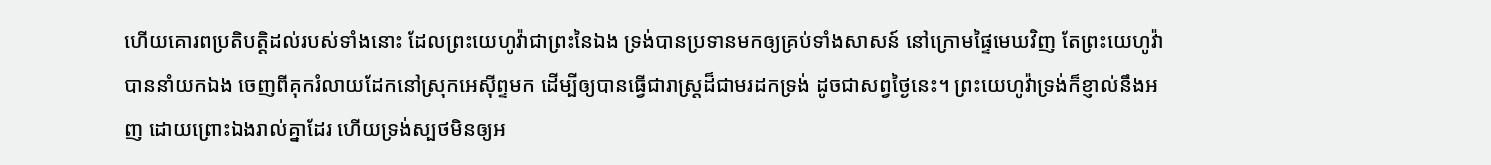ហើយគោរពប្រតិបត្តិដល់របស់ទាំងនោះ ដែលព្រះយេហូវ៉ាជាព្រះនៃឯង ទ្រង់បានប្រទានមកឲ្យគ្រប់ទាំងសាសន៍ នៅក្រោមផ្ទៃមេឃវិញ តែព្រះយេហូវ៉ាបាននាំយកឯង ចេញពីគុករំលាយដែកនៅស្រុកអេស៊ីព្ទមក ដើម្បីឲ្យបានធ្វើជារាស្ត្រដ៏ជាមរដកទ្រង់ ដូចជាសព្វថ្ងៃនេះ។ ព្រះយេហូវ៉ាទ្រង់ក៏ខ្ញាល់នឹងអញ ដោយព្រោះឯងរាល់គ្នាដែរ ហើយទ្រង់ស្បថមិនឲ្យអ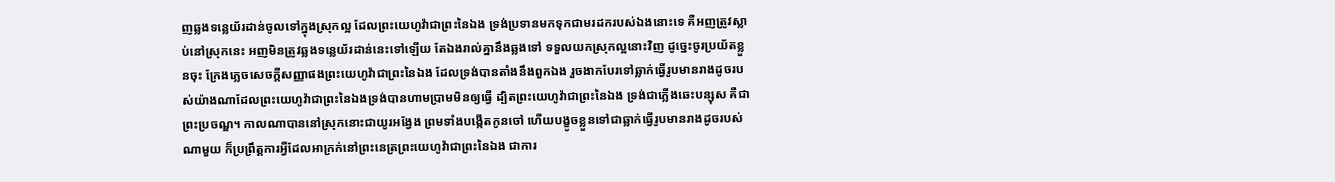ញឆ្លងទន្លេយ័រដាន់ចូលទៅក្នុងស្រុកល្អ ដែលព្រះយេហូវ៉ាជាព្រះនៃឯង ទ្រង់ប្រទានមកទុកជាមរដករបស់ឯងនោះទេ គឺអញត្រូវស្លាប់នៅស្រុកនេះ អញមិនត្រូវឆ្លងទន្លេយ័រដាន់នេះទៅឡើយ តែឯងរាល់គ្នានឹងឆ្លងទៅ ទទួលយកស្រុកល្អនោះវិញ ដូច្នេះចូរប្រយ័តខ្លួនចុះ ក្រែងភ្លេចសេចក្ដីសញ្ញាផងព្រះយេហូវ៉ាជាព្រះនៃឯង ដែលទ្រង់បានតាំងនឹងពួកឯង រួចងាកបែរទៅឆ្លាក់ធ្វើរូបមានរាងដូចរបស់យ៉ាងណាដែលព្រះយេហូវ៉ាជាព្រះនៃឯងទ្រង់បានហាមប្រាមមិនឲ្យធ្វើ ដ្បិតព្រះយេហូវ៉ាជាព្រះនៃឯង ទ្រង់ជាភ្លើងឆេះបន្សុស គឺជាព្រះប្រចណ្ឌ។ កាលណាបាននៅស្រុកនោះជាយូរអង្វែង ព្រមទាំងបង្កើតកូនចៅ ហើយបង្ខូចខ្លួនទៅជាឆ្លាក់ធ្វើរូបមានរាងដូចរបស់ណាមួយ ក៏ប្រព្រឹត្តការអ្វីដែលអាក្រក់នៅព្រះនេត្រព្រះយេហូវ៉ាជាព្រះនៃឯង ជាការ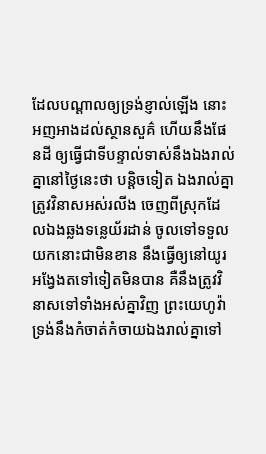ដែលបណ្តាលឲ្យទ្រង់ខ្ញាល់ឡើង នោះអញអាងដល់ស្ថានសួគ៌ ហើយនឹងផែនដី ឲ្យធ្វើជាទីបន្ទាល់ទាស់នឹងឯងរាល់គ្នានៅថ្ងៃនេះថា បន្តិចទៀត ឯងរាល់គ្នាត្រូវវិនាសអស់រលីង ចេញពីស្រុកដែលឯងឆ្លងទន្លេយ័រដាន់ ចូលទៅទទួលយកនោះជាមិនខាន នឹងធ្វើឲ្យនៅយូរអង្វែងតទៅទៀតមិនបាន គឺនឹងត្រូវវិនាសទៅទាំងអស់គ្នាវិញ ព្រះយេហូវ៉ាទ្រង់នឹងកំចាត់កំចាយឯងរាល់គ្នាទៅ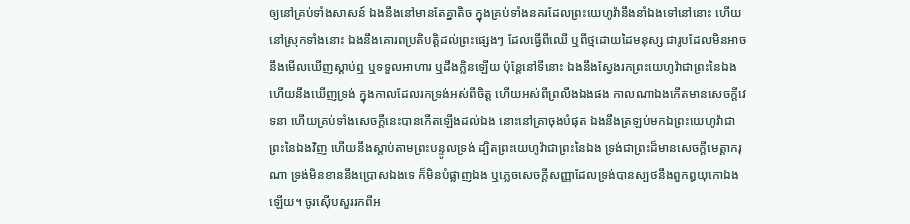ឲ្យនៅគ្រប់ទាំងសាសន៍ ឯងនឹងនៅមានតែគ្នាតិច ក្នុងគ្រប់ទាំងនគរដែលព្រះយេហូវ៉ានឹងនាំឯងទៅនៅនោះ ហើយនៅស្រុកទាំងនោះ ឯងនឹងគោរពប្រតិបត្តិដល់ព្រះផ្សេងៗ ដែលធ្វើពីឈើ ឬពីថ្មដោយដៃមនុស្ស ជារូបដែលមិនអាចនឹងមើលឃើញស្តាប់ឮ ឬទទួលអាហារ ឬដឹងក្លិនឡើយ ប៉ុន្តែនៅទីនោះ ឯងនឹងស្វែងរកព្រះយេហូវ៉ាជាព្រះនៃឯង ហើយនឹងឃើញទ្រង់ ក្នុងកាលដែលរកទ្រង់អស់ពីចិត្ត ហើយអស់ពីព្រលឹងឯងផង កាលណាឯងកើតមានសេចក្ដីវេទនា ហើយគ្រប់ទាំងសេចក្ដីនេះបានកើតឡើងដល់ឯង នោះនៅគ្រាចុងបំផុត ឯងនឹងត្រឡប់មកឯព្រះយេហូវ៉ាជាព្រះនៃឯងវិញ ហើយនឹងស្តាប់តាមព្រះបន្ទូលទ្រង់ ដ្បិតព្រះយេហូវ៉ាជាព្រះនៃឯង ទ្រង់ជាព្រះដ៏មានសេចក្ដីមេត្តាករុណា ទ្រង់មិនខាននឹងប្រោសឯងទេ ក៏មិនបំផ្លាញឯង ឬភ្លេចសេចក្ដីសញ្ញាដែលទ្រង់បានស្បថនឹងពួកឰយុកោឯងឡើយ។ ចូរស៊ើបសួររកពីអ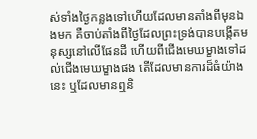ស់ទាំងថ្ងៃកន្លងទៅហើយដែលមានតាំងពីមុនឯងមក គឺចាប់តាំងពីថ្ងៃដែលព្រះទ្រង់បានបង្កើតមនុស្សនៅលើផែនដី ហើយពីជើងមេឃម្ខាងទៅដល់ជើងមេឃម្ខាងផង តើដែលមានការដ៏ធំយ៉ាងនេះ ឬដែលមានឮនិ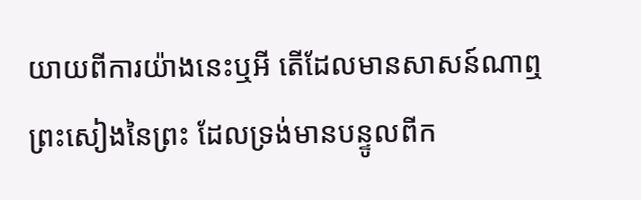យាយពីការយ៉ាងនេះឬអី តើដែលមានសាសន៍ណាឮព្រះសៀងនៃព្រះ ដែលទ្រង់មានបន្ទូលពីក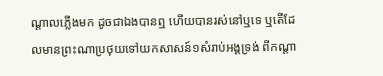ណ្តាលភ្លើងមក ដូចជាឯងបានឮ ហើយបានរស់នៅឬទេ ឬតើដែលមានព្រះណាប្រថុយទៅយកសាសន៍១សំរាប់អង្គទ្រង់ ពីកណ្តា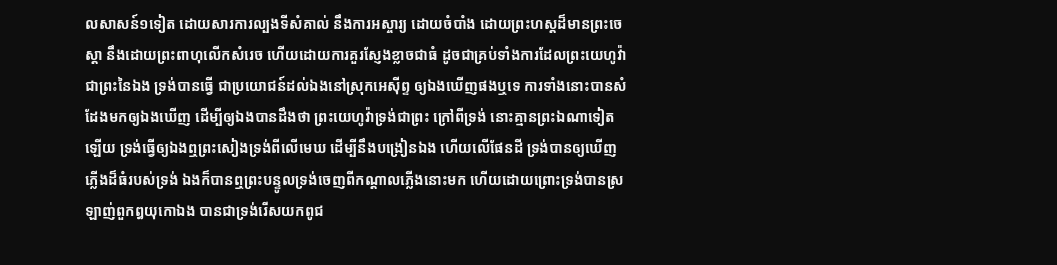លសាសន៍១ទៀត ដោយសារការល្បងទីសំគាល់ នឹងការអស្ចារ្យ ដោយចំបាំង ដោយព្រះហស្តដ៏មានព្រះចេស្តា នឹងដោយព្រះពាហុលើកសំរេច ហើយដោយការគួរស្ញែងខ្លាចជាធំ ដូចជាគ្រប់ទាំងការដែលព្រះយេហូវ៉ាជាព្រះនៃឯង ទ្រង់បានធ្វើ ជាប្រយោជន៍ដល់ឯងនៅស្រុកអេស៊ីព្ទ ឲ្យឯងឃើញផងឬទេ ការទាំងនោះបានសំដែងមកឲ្យឯងឃើញ ដើម្បីឲ្យឯងបានដឹងថា ព្រះយេហូវ៉ាទ្រង់ជាព្រះ ក្រៅពីទ្រង់ នោះគ្មានព្រះឯណាទៀតឡើយ ទ្រង់ធ្វើឲ្យឯងឮព្រះសៀងទ្រង់ពីលើមេឃ ដើម្បីនឹងបង្រៀនឯង ហើយលើផែនដី ទ្រង់បានឲ្យឃើញភ្លើងដ៏ធំរបស់ទ្រង់ ឯងក៏បានឮព្រះបន្ទូលទ្រង់ចេញពីកណ្តាលភ្លើងនោះមក ហើយដោយព្រោះទ្រង់បានស្រឡាញ់ពួកឰយុកោឯង បានជាទ្រង់រើសយកពូជ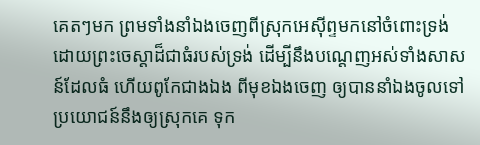គេតៗមក ព្រមទាំងនាំឯងចេញពីស្រុកអេស៊ីព្ទមកនៅចំពោះទ្រង់ ដោយព្រះចេស្តាដ៏ជាធំរបស់ទ្រង់ ដើម្បីនឹងបណ្តេញអស់ទាំងសាសន៍ដែលធំ ហើយពូកែជាងឯង ពីមុខឯងចេញ ឲ្យបាននាំឯងចូលទៅ ប្រយោជន៍នឹងឲ្យស្រុកគេ ទុក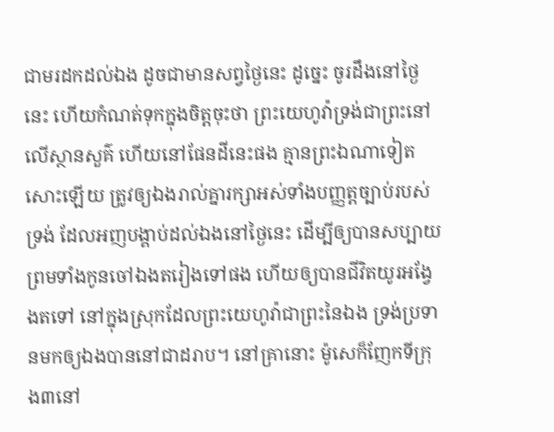ជាមរដកដល់ឯង ដូចជាមានសព្វថ្ងៃនេះ ដូច្នេះ ចូរដឹងនៅថ្ងៃនេះ ហើយកំណត់ទុកក្នុងចិត្តចុះថា ព្រះយេហូវ៉ាទ្រង់ជាព្រះនៅលើស្ថានសួគ៌ ហើយនៅផែនដីនេះផង គ្មានព្រះឯណាទៀតសោះឡើយ ត្រូវឲ្យឯងរាល់គ្នារក្សាអស់ទាំងបញ្ញត្តច្បាប់របស់ទ្រង់ ដែលអញបង្គាប់ដល់ឯងនៅថ្ងៃនេះ ដើម្បីឲ្យបានសប្បាយ ព្រមទាំងកូនចៅឯងតរៀងទៅផង ហើយឲ្យបានជីវិតយូរអង្វែងតទៅ នៅក្នុងស្រុកដែលព្រះយេហូវ៉ាជាព្រះនៃឯង ទ្រង់ប្រទានមកឲ្យឯងបាននៅជាដរាប។ នៅគ្រានោះ ម៉ូសេក៏ញែកទីក្រុង៣នៅ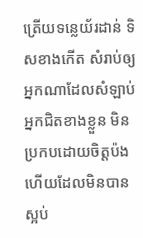ត្រើយទន្លេយ័រដាន់ ទិសខាងកើត សំរាប់ឲ្យអ្នកណាដែលសំឡាប់អ្នកជិតខាងខ្លួន មិនប្រកបដោយចិត្តប៉ង ហើយដែលមិនបានស្អប់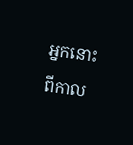អ្នកនោះពីកាល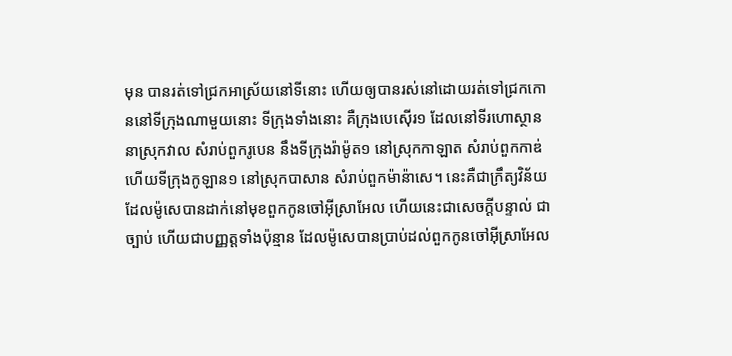មុន បានរត់ទៅជ្រកអាស្រ័យនៅទីនោះ ហើយឲ្យបានរស់នៅដោយរត់ទៅជ្រកកោននៅទីក្រុងណាមួយនោះ ទីក្រុងទាំងនោះ គឺក្រុងបេស៊ើរ១ ដែលនៅទីរហោស្ថាន នាស្រុកវាល សំរាប់ពួករូបេន នឹងទីក្រុងរ៉ាម៉ូត១ នៅស្រុកកាឡាត សំរាប់ពួកកាឌ់ ហើយទីក្រុងកូឡាន១ នៅស្រុកបាសាន សំរាប់ពួកម៉ាន៉ាសេ។ នេះគឺជាក្រឹត្យវិន័យដែលម៉ូសេបានដាក់នៅមុខពួកកូនចៅអ៊ីស្រាអែល ហើយនេះជាសេចក្ដីបន្ទាល់ ជាច្បាប់ ហើយជាបញ្ញត្តទាំងប៉ុន្មាន ដែលម៉ូសេបានប្រាប់ដល់ពួកកូនចៅអ៊ីស្រាអែល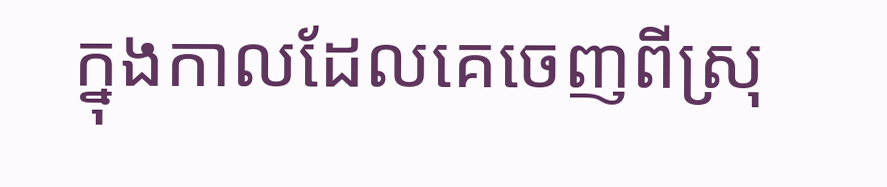ក្នុងកាលដែលគេចេញពីស្រុ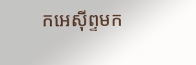កអេស៊ីព្ទមក